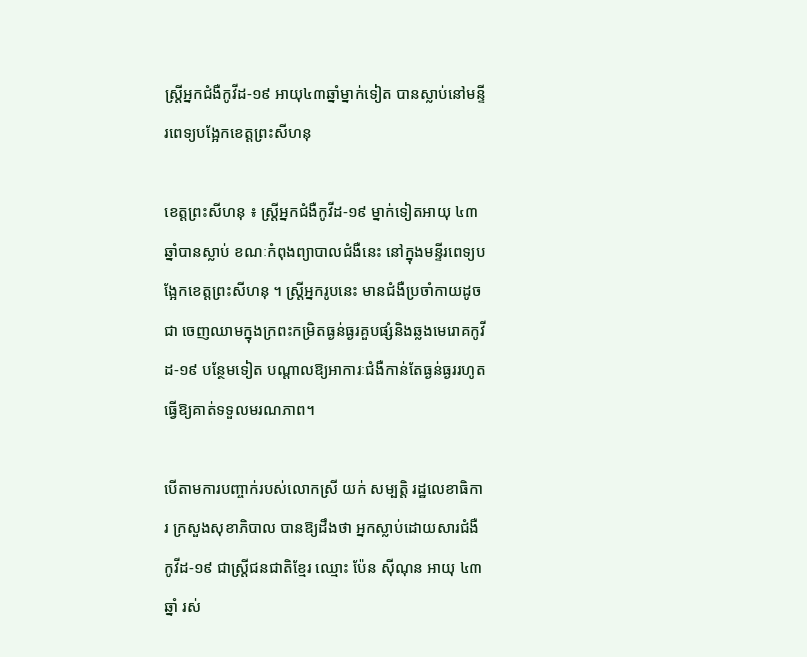ស្រ្តីអ្នកជំងឺកូវីដ-១៩ អាយុ៤៣ឆ្នាំម្នាក់ទៀត បានស្លាប់នៅមន្ទីរពេទ្យបង្អែកខេត្តព្រះសីហនុ

ខេត្តព្រះសីហនុ ៖ ស្ត្រីអ្នកជំងឺកូវីដ-១៩ ម្នាក់ទៀតអាយុ ៤៣ឆ្នាំបានស្លាប់ ខណៈកំពុងព្យាបាលជំងឺនេះ នៅក្នុងមន្ទីរពេទ្យបង្អែកខេត្តព្រះសីហនុ ។ ស្ត្រីអ្នករូបនេះ មានជំងឺប្រចាំកាយដូចជា ចេញឈាមក្នុងក្រពះកម្រិតធ្ងន់ធ្ងរគួបផ្សំនិងឆ្លងមេរោគកូវីដ-១៩ បន្ថែមទៀត បណ្តាលឱ្យអាការៈជំងឺកាន់តែធ្ងន់ធ្ងររហូតធ្វើឱ្យគាត់ទទួលមរណភាព។

បើតាមការបញ្ចាក់របស់លោកស្រី យក់ សម្បត្តិ រដ្ឋលេខាធិការ ក្រសួងសុខាភិបាល បានឱ្យដឹងថា អ្នកស្លាប់ដោយសារជំងឺកូវីដ-១៩ ជាស្ត្រីជនជាតិខ្មែរ ឈ្មោះ ប៉ែន ស៊ីណុន អាយុ ៤៣ឆ្នាំ រស់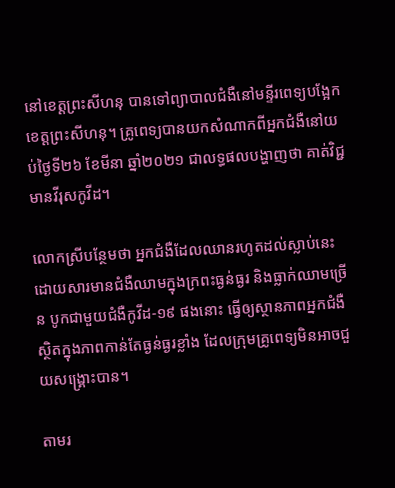នៅខេត្តព្រះសីហនុ បានទៅព្យាបាលជំងឺនៅមន្ទីរពេទ្យបង្អែក ខេត្តព្រះសីហនុ។ គ្រូពេទ្យបានយកសំណាកពីអ្នកជំងឺនៅយប់ថ្ងៃទី២៦ ខែមីនា ឆ្នាំ២០២១ ជាលទ្ធផលបង្ហាញថា គាត់វិជ្ជមានវីរុសកូវីដ។

លោកស្រីបន្ថែមថា អ្នកជំងឺដែលឈានរហូតដល់ស្លាប់នេះ ដោយសារមានជំងឺឈាមក្នុងក្រពះធ្ងន់ធ្ងរ និងធ្លាក់ឈាមច្រើន បូកជាមួយជំងឺកូវីដ-១៩ ផងនោះ ធ្វើឲ្យស្ថានភាពអ្នកជំងឺស្ថិតក្នុងភាពកាន់តែធ្ងន់ធ្ងរខ្លាំង ដែលក្រុមគ្រូពេទ្យមិនអាចជួយសង្រ្គោះបាន។

តាមរ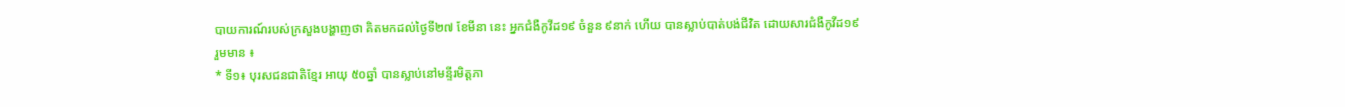បាយការណ៍របស់ក្រសួងបង្ហាញថា គិតមកដល់ថ្ងៃទី២៧ ខែមីនា នេះ អ្នកជំងឺកូវីដ១៩ ចំនួន ៩នាក់ ហើយ បានស្លាប់បាត់បង់ជីវិត ដោយសារជំងឺកូវីដ១៩ រួមមាន ៖
* ទី១៖ បុរសជនជាតិខ្មែរ អាយុ ៥០ឆ្នាំ បានស្លាប់នៅមន្ទីរមិត្តភា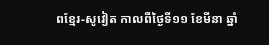ពខ្មែរ-សូវៀត កាលពីថ្ងៃទី១១ ខែមីនា ឆ្នាំ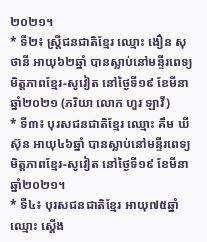២០២១។
* ទី២៖ ស្រ្តីជនជាតិខ្មែរ ឈ្មោះ ងឿន សុថានី អាយុ៦២ឆ្នាំ បានស្លាប់នៅមន្ទីរពេទ្យមិត្តភាពខ្មែរ-សូវៀត នៅថ្ងៃទី១៩ ខែមីនា ឆ្នាំ២០២១ (ភរិយា លោក ហួរ ឡាវី)
* ទី៣៖ បុរសជនជាតិខ្មែរ ឈ្មោះ គឹម ឃីស៊ុន អាយុ៤៦ឆ្នាំ បានស្លាប់នៅមន្ទីរពេទ្យមិត្តភាពខ្មែរ-សូវៀត នៅថ្ងៃទី១៩ ខែមីនា ឆ្នាំ២០២១។
* ទី៤៖ បុរសជនជាតិខ្មែរ អាយុ៧៥ឆ្នាំ ឈ្មោះ ស្តើង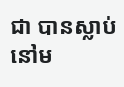ជា បានស្លាប់នៅម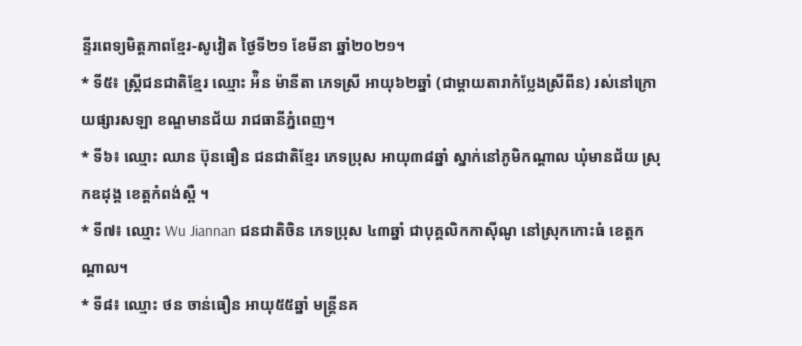ន្ទីរពេទ្យមិត្តភាពខ្មែរ-សូវៀត ថ្ងៃទី២១ ខែមីនា ឆ្នាំ២០២១។
* ទី៥៖ ស្រ្តីជនជាតិខ្មែរ ឈ្មោះ អ៉ិន ម៉ានីតា ភេទស្រី អាយុ៦២ឆ្នាំ (ជាម្តាយតារាកំប្លែងស្រីពីន) រស់នៅក្រោយផ្សារសឡា ខណ្ឌមានជ័យ រាជធានីភ្នំពេញ។
* ទី៦៖ ឈ្មោះ ឈាន ប៊ុនធឿន ជនជាតិខ្មែរ ភេទប្រុស អាយុ៣៨ឆ្នាំ ស្នាក់នៅភូមិកណ្តាល ឃុំមានជ័យ ស្រុកឧដុង្គ ខេត្តកំពង់ស្ពឺ ។
* ទី៧៖ ឈ្មោះ Wu Jiannan ជនជាតិចិន ភេទប្រុស ៤៣ឆ្នាំ ជាបុគ្គលិកកាស៊ីណូ នៅស្រុកកោះធំ ខេត្តកណ្តាល។
* ទី៨៖ ឈ្មោះ ថន ចាន់ធឿន អាយុ៥៥ឆ្នាំ មន្រ្តីនគ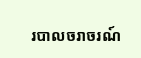របាលចរាចរណ៍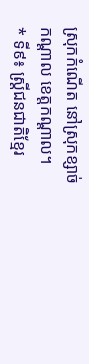ស្រុកកំណើត នៅស្រុកខ្សាច់កណ្តាល ខេត្តកណ្តាល។
* ទី៩៖ ស្ត្រីជនជាតិខ្មែរ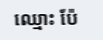ឈ្មោះ ប៉ែ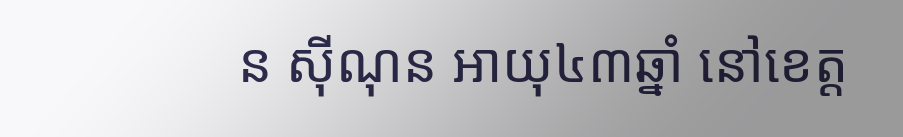ន ស៊ីណុន អាយុ៤៣ឆ្នាំ នៅខេត្ត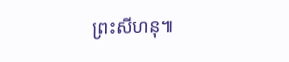ព្រះសីហនុ៕